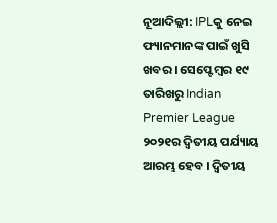ନୂଆଦିଲ୍ଲୀ: IPLକୁ ନେଇ ଫ୍ୟାନମାନଙ୍କ ପାଇଁ ଖୁସି ଖବର । ସେପ୍ଟେମ୍ବର ୧୯ ତାରିଖରୁ Indian Premier League ୨୦୨୧ର ଦ୍ବିତୀୟ ପର୍ଯ୍ୟାୟ ଆରମ୍ଭ ହେବ । ଦ୍ବିତୀୟ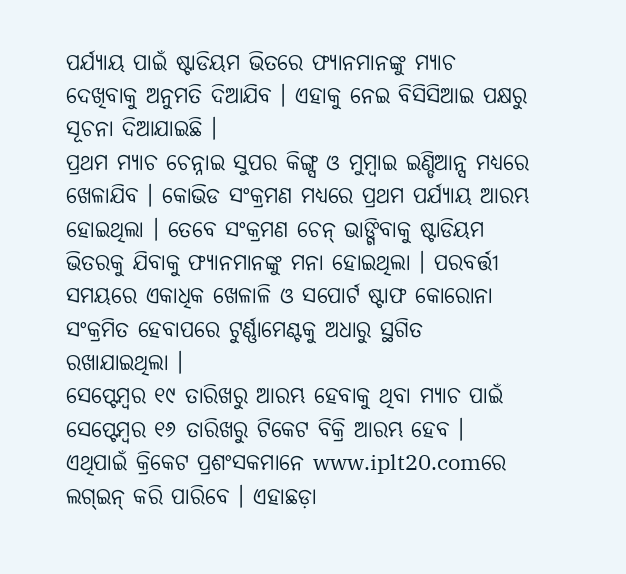ପର୍ଯ୍ୟାୟ ପାଇଁ ଷ୍ଟାଡିୟମ ଭିତରେ ଫ୍ୟାନମାନଙ୍କୁ ମ୍ୟାଚ ଦେଖିବାକୁ ଅନୁମତି ଦିଆଯିବ । ଏହାକୁ ନେଇ ବିସିସିଆଇ ପକ୍ଷରୁ ସୂଚନା ଦିଆଯାଇଛି ।
ପ୍ରଥମ ମ୍ୟାଚ ଚେନ୍ନାଇ ସୁପର କିଙ୍ଗ୍ସ ଓ ମୁମ୍ବାଇ ଇଣ୍ଡିଆନ୍ସ ମଧ୍ୟରେ ଖେଳାଯିବ । କୋଭିଡ ସଂକ୍ରମଣ ମଧ୍ୟରେ ପ୍ରଥମ ପର୍ଯ୍ୟାୟ ଆରମ୍ଭ ହୋଇଥିଲା । ତେବେ ସଂକ୍ରମଣ ଚେନ୍ ଭାଙ୍ଗିବାକୁ ଷ୍ଟାଡିୟମ ଭିତରକୁ ଯିବାକୁ ଫ୍ୟାନମାନଙ୍କୁ ମନା ହୋଇଥିଲା । ପରବର୍ତ୍ତୀ ସମୟରେ ଏକାଧିକ ଖେଳାଳି ଓ ସପୋର୍ଟ ଷ୍ଟାଫ କୋରୋନା ସଂକ୍ରମିତ ହେବାପରେ ଟୁର୍ଣ୍ଣାମେଣ୍ଟକୁ ଅଧାରୁ ସ୍ଥଗିତ ରଖାଯାଇଥିଲା ।
ସେପ୍ଟେମ୍ବର ୧୯ ତାରିଖରୁ ଆରମ୍ଭ ହେବାକୁ ଥିବା ମ୍ୟାଚ ପାଇଁ ସେପ୍ଟେମ୍ବର ୧୬ ତାରିଖରୁ ଟିକେଟ ବିକ୍ରି ଆରମ୍ଭ ହେବ । ଏଥିପାଇଁ କ୍ରିକେଟ ପ୍ରଶଂସକମାନେ www.iplt20.comରେ ଲଗ୍ଇନ୍ କରି ପାରିବେ । ଏହାଛଡ଼ା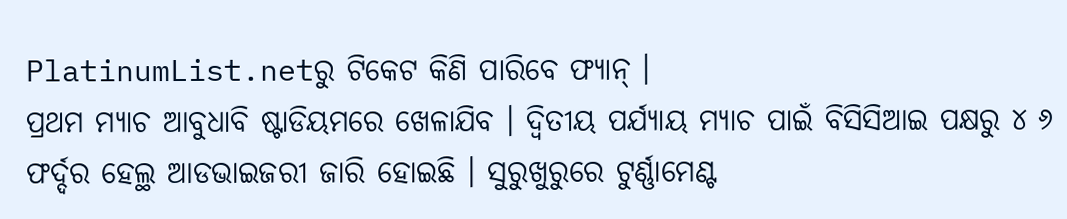PlatinumList.netରୁ ଟିକେଟ କିଣି ପାରିବେ ଫ୍ୟାନ୍ ।
ପ୍ରଥମ ମ୍ୟାଚ ଆବୁଧାବି ଷ୍ଟାଡିୟମରେ ଖେଳାଯିବ । ଦ୍ବିତୀୟ ପର୍ଯ୍ୟାୟ ମ୍ୟାଚ ପାଇଁ ବିସିସିଆଇ ପକ୍ଷରୁ ୪ ୬ ଫର୍ଦ୍ଦର ହେଲ୍ଥ ଆଡଭାଇଜରୀ ଜାରି ହୋଇଛି । ସୁରୁଖୁରୁରେ ଟୁର୍ଣ୍ଣାମେଣ୍ଟ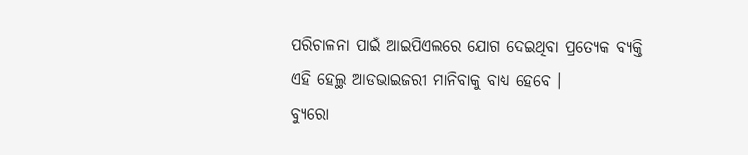ପରିଚାଳନା ପାଇଁ ଆଇପିଏଲରେ ଯୋଗ ଦେଇଥିବା ପ୍ରତ୍ୟେକ ବ୍ୟକ୍ତି ଏହି ହେଲ୍ଥ ଆଡଭାଇଜରୀ ମାନିବାକୁ ବାଧ୍ୟ ହେବେ ।
ବ୍ୟୁରୋ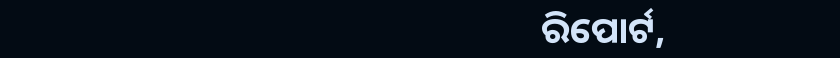ରିପୋର୍ଟ,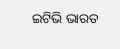ଇଟିଭି ଭାରତ